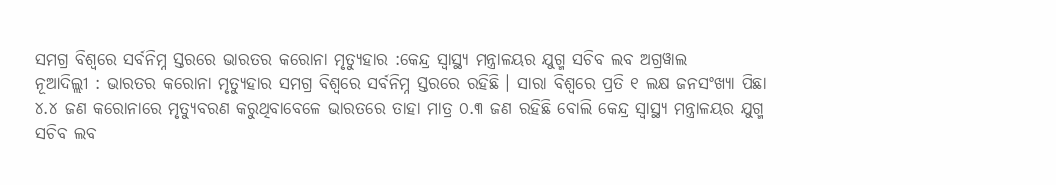ସମଗ୍ର ବିଶ୍ବରେ ସର୍ବନିମ୍ନ ସ୍ତରରେ ଭାରତର କରୋନା ମୃତ୍ୟୁହାର :କେନ୍ଦ୍ର ସ୍ୱାସ୍ଥ୍ୟ ମନ୍ତ୍ରାଳୟର ଯୁଗ୍ମ ସଚିବ ଲବ ଅଗ୍ରୱାଲ
ନୂଆଦିଲ୍ଲୀ : ଭାରତର କରୋନା ମୃତ୍ୟୁହାର ସମଗ୍ର ବିଶ୍ବରେ ସର୍ବନିମ୍ନ ସ୍ତରରେ ରହିଛି । ସାରା ବିଶ୍ବରେ ପ୍ରତି ୧ ଲକ୍ଷ ଜନସଂଖ୍ୟା ପିଛା ୪.୪ ଜଣ କରୋନାରେ ମୃତ୍ୟୁବରଣ କରୁଥିବାବେଳେ ଭାରତରେ ତାହା ମାତ୍ର ୦.୩ ଜଣ ରହିଛି ବୋଲି କେନ୍ଦ୍ର ସ୍ୱାସ୍ଥ୍ୟ ମନ୍ତ୍ରାଳୟର ଯୁଗ୍ମ ସଚିବ ଲବ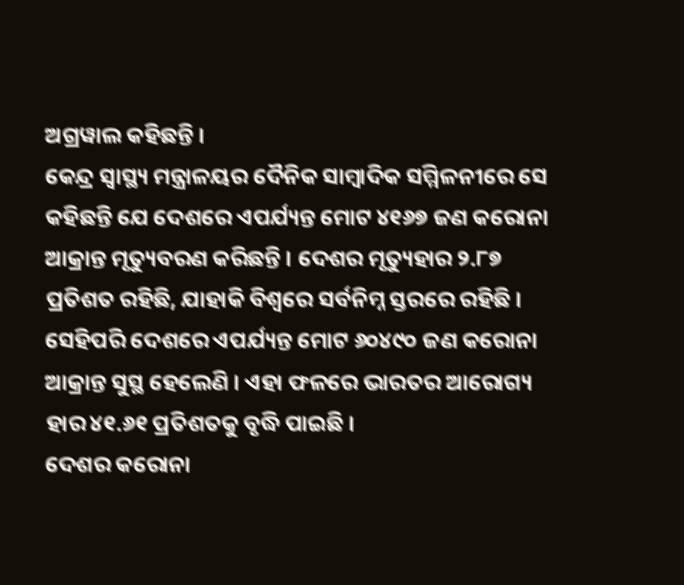ଅଗ୍ରୱାଲ କହିଛନ୍ତି ।
କେନ୍ଦ୍ର ସ୍ୱାସ୍ଥ୍ୟ ମନ୍ତ୍ରାଳୟର ଦୈନିକ ସାମ୍ବାଦିକ ସମ୍ମିଳନୀରେ ସେ କହିଛନ୍ତି ଯେ ଦେଶରେ ଏପର୍ଯ୍ୟନ୍ତ ମୋଟ ୪୧୬୭ ଜଣ କରୋନା ଆକ୍ରାନ୍ତ ମୃତ୍ୟୁବରଣ କରିଛନ୍ତି । ଦେଶର ମୃତ୍ୟୁହାର ୨.୮୭ ପ୍ରତିଶତ ରହିଛି, ଯାହାକି ବିଶ୍ବରେ ସର୍ବନିମ୍ନ ସ୍ତରରେ ରହିଛି । ସେହିପରି ଦେଶରେ ଏପର୍ଯ୍ୟନ୍ତ ମୋଟ ୬୦୪୯୦ ଜଣ କରୋନା ଆକ୍ରାନ୍ତ ସୁସ୍ଥ ହେଲେଣି । ଏହା ଫଳରେ ଭାରତର ଆରୋଗ୍ୟ ହାର ୪୧.୬୧ ପ୍ରତିଶତକୁ ବୃଦ୍ଧି ପାଇଛି ।
ଦେଶର କରୋନା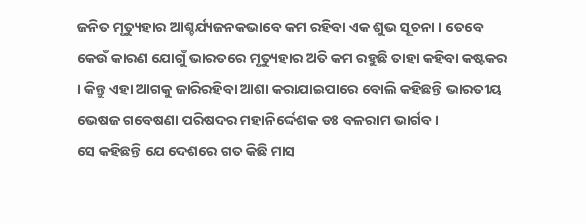ଜନିତ ମୃତ୍ୟୁହାର ଆଶ୍ଚର୍ଯ୍ୟଜନକଭାବେ କମ ରହିବା ଏକ ଶୁଭ ସୂଚନା । ତେବେ କେଉଁ କାରଣ ଯୋଗୁଁ ଭାରତରେ ମୃତ୍ୟୁହାର ଅତି କମ ରହୁଛି ତାହା କହିବା କଷ୍ଟକର । କିନ୍ତୁ ଏହା ଆଗକୁ ଜାରିରହିବା ଆଶା କରାଯାଇପାରେ ବୋଲି କହିଛନ୍ତି ଭାରତୀୟ ଭେଷଜ ଗବେଷଣା ପରିଷଦର ମହାନିର୍ଦ୍ଦେଶକ ଡଃ ବଳରାମ ଭାର୍ଗବ ।
ସେ କହିଛନ୍ତି ଯେ ଦେଶରେ ଗତ କିଛି ମାସ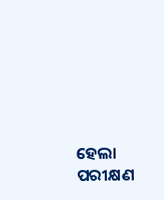ହେଲା ପରୀକ୍ଷଣ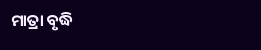ମାତ୍ରା ବୃଦ୍ଧି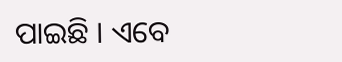ପାଇଛି । ଏବେ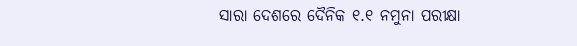ସାରା ଦେଶରେ ଦୈନିକ ୧.୧ ନମୁନା ପରୀକ୍ଷା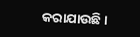କରାଯାଉଛି ।